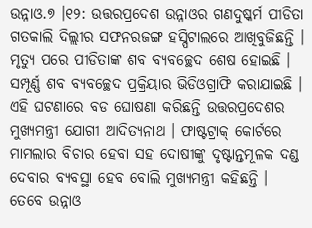ଉନ୍ନାଓ.୭ ।୧୨: ଉତ୍ତରପ୍ରଦେଶ ଉନ୍ନାଓର ଗଣଦୁଷ୍କର୍ମ ପୀଡିତା ଗତକାଲି ଦିଲ୍ଲୀର ସଫନରଜଙ୍ଗ ହସ୍ପିଟାଲରେ ଆଖିବୁଜିଛନ୍ତି । ମୃତ୍ୟୁ ପରେ ପୀଡିତାଙ୍କ ଶବ ବ୍ୟବଚ୍ଛେଦ ଶେଷ ହୋଇଛି । ସମ୍ପୂର୍ଣ୍ଣ ଶବ ବ୍ୟବଚ୍ଛେଦ ପ୍ରକ୍ରିୟାର ଭିଡିଓଗ୍ରାଫି କରାଯାଇଛି । ଏହି ଘଟଣାରେ ବଡ ଘୋଷଣା କରିଛନ୍ତି ଉତ୍ତରପ୍ରଦେଶର ମୁଖ୍ୟମନ୍ତ୍ରୀ ଯୋଗୀ ଆଦିତ୍ୟନାଥ । ଫାଷ୍ଟଟ୍ରାକ୍ କୋର୍ଟରେ ମାମଲାର ବିଚାର ହେବା ସହ ଦୋଷୀଙ୍କୁ ଦୃଷ୍ଟାନ୍ତମୂଳକ ଦଣ୍ଡ ଦେବାର ବ୍ୟବସ୍ଥା ହେବ ବୋଲି ମୁଖ୍ୟମନ୍ତ୍ରୀ କହିଛନ୍ତି ।
ତେବେ ଉନ୍ନାଓ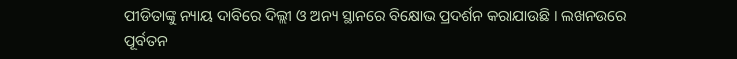ପୀଡିତାଙ୍କୁ ନ୍ୟାୟ ଦାବିରେ ଦିଲ୍ଲୀ ଓ ଅନ୍ୟ ସ୍ଥାନରେ ବିକ୍ଷୋଭ ପ୍ରଦର୍ଶନ କରାଯାଉଛି । ଲଖନଉରେ ପୂର୍ବତନ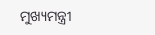ମୁଖ୍ୟମନ୍ତ୍ରୀ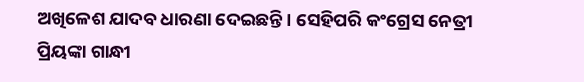ଅଖିଳେଶ ଯାଦବ ଧାରଣା ଦେଇଛନ୍ତି । ସେହିପରି କଂଗ୍ରେସ ନେତ୍ରୀ ପ୍ରିୟଙ୍କା ଗାନ୍ଧୀ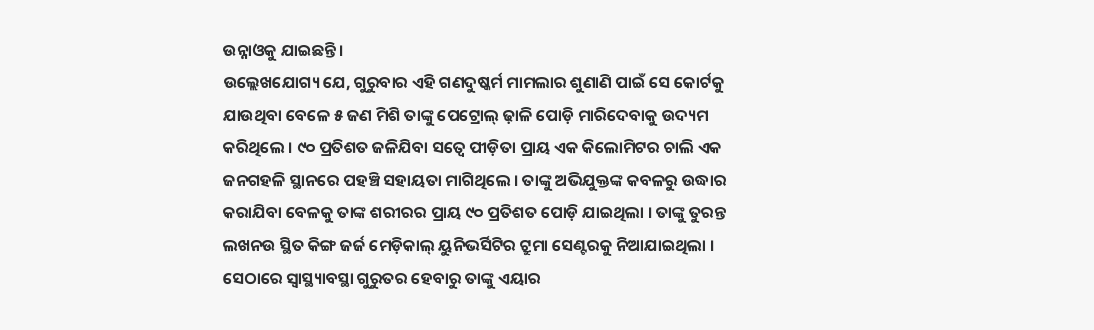ଉନ୍ନାଓକୁ ଯାଇଛନ୍ତି ।
ଉଲ୍ଲେଖଯୋଗ୍ୟ ଯେ, ଗୁରୁବାର ଏହି ଗଣଦୁଷ୍କର୍ମ ମାମଲାର ଶୁଣାଣି ପାଇଁ ସେ କୋର୍ଟକୁ ଯାଉଥିବା ବେଳେ ୫ ଜଣ ମିଶି ତାଙ୍କୁ ପେଟ୍ରୋଲ୍ ଢ଼ାଳି ପୋଡ଼ି ମାରିଦେବାକୁ ଉଦ୍ୟମ କରିଥିଲେ । ୯୦ ପ୍ରତିଶତ ଜଳିଯିବା ସତ୍ୱେ ପୀଡ଼ିତା ପ୍ରାୟ ଏକ କିଲୋମିଟର ଚାଲି ଏକ ଜନଗହଳି ସ୍ଥାନରେ ପହଞ୍ଚି ସହାୟତା ମାଗିଥିଲେ । ତାଙ୍କୁ ଅଭିଯୁକ୍ତଙ୍କ କବଳରୁ ଉଦ୍ଧାର କରାଯିବା ବେଳକୁ ତାଙ୍କ ଶରୀରର ପ୍ରାୟ ୯୦ ପ୍ରତିଶତ ପୋଡ଼ି ଯାଇଥିଲା । ତାଙ୍କୁ ତୁରନ୍ତ ଲଖନଉ ସ୍ଥିତ କିଙ୍ଗ ଜର୍ଜ ମେଡ଼ିକାଲ୍ ୟୁନିଭର୍ସିଟିର ଟ୍ରୁମା ସେଣ୍ଟରକୁ ନିଆଯାଇଥିଲା । ସେଠାରେ ସ୍ୱାସ୍ଥ୍ୟାବସ୍ଥା ଗୁରୁତର ହେବାରୁ ତାଙ୍କୁ ଏୟାର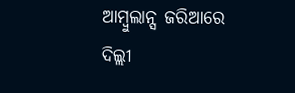ଆମ୍ବୁଲାନ୍ସ ଜରିଆରେ ଦିଲ୍ଲୀ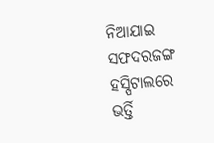ନିଆଯାଇ ସଫଦରଜଙ୍ଗ ହସ୍ପିଟାଲରେ ଭର୍ତ୍ତି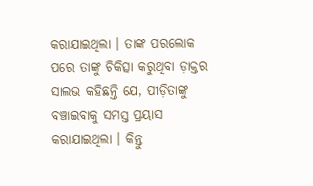କରାଯାଇଥିଲା । ତାଙ୍କ ପରଲୋକ ପରେ ତାଙ୍କୁ ଚିକିତ୍ସା କରୁଥିବା ଡ଼ାକ୍ତର ସାଲଭ କହିଛନ୍ତି ଯେ, ପୀଡ଼ିତାଙ୍କୁ ବଞ୍ଚାଇବାକୁ ସମସ୍ତ ପ୍ରୟାସ କରାଯାଇଥିଲା । କିନ୍ତୁ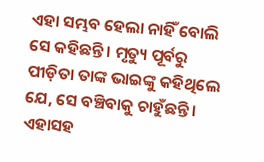ଏହା ସମ୍ଭବ ହେଲା ନାହିଁ ବୋଲି ସେ କହିଛନ୍ତି । ମୃତ୍ୟୁ ପୂର୍ବରୁ ପୀଡ଼ିତା ତାଙ୍କ ଭାଇଙ୍କୁ କହିଥିଲେ ଯେ, ସେ ବଞ୍ଚିବାକୁ ଚାହୁଁଛନ୍ତି । ଏହାସହ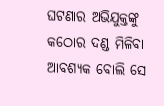ଘଟଣାର ଅଭିଯୁକ୍ତଙ୍କୁ କଠୋର ଦଣ୍ଡ ମିଳିବା ଆବଶ୍ୟକ ବୋଲି ସେ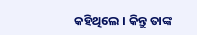କହିଥିଲେ । କିନ୍ତୁ ତାଙ୍କ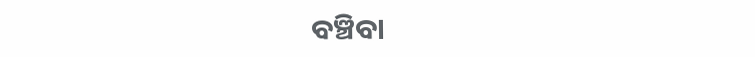ବଞ୍ଚିବା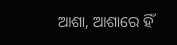ଆଶା, ଆଶାରେ ହିଁ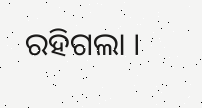ରହିଗଲା ।